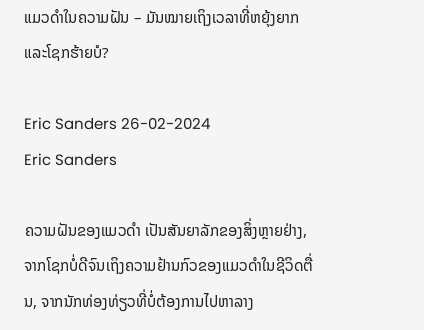ແມວດຳໃນຄວາມຝັນ – ມັນໝາຍເຖິງເວລາທີ່ຫຍຸ້ງຍາກ ແລະໂຊກຮ້າຍບໍ?

Eric Sanders 26-02-2024
Eric Sanders

ຄວາມຝັນຂອງແມວດຳ ເປັນສັນຍາລັກຂອງສິ່ງຫຼາຍຢ່າງ, ຈາກໂຊກບໍ່ດີຈົນເຖິງຄວາມຢ້ານກົວຂອງແມວດຳໃນຊີວິດຕື່ນ, ຈາກນັກທ່ອງທ່ຽວທີ່ບໍ່ຕ້ອງການໄປຫາລາງ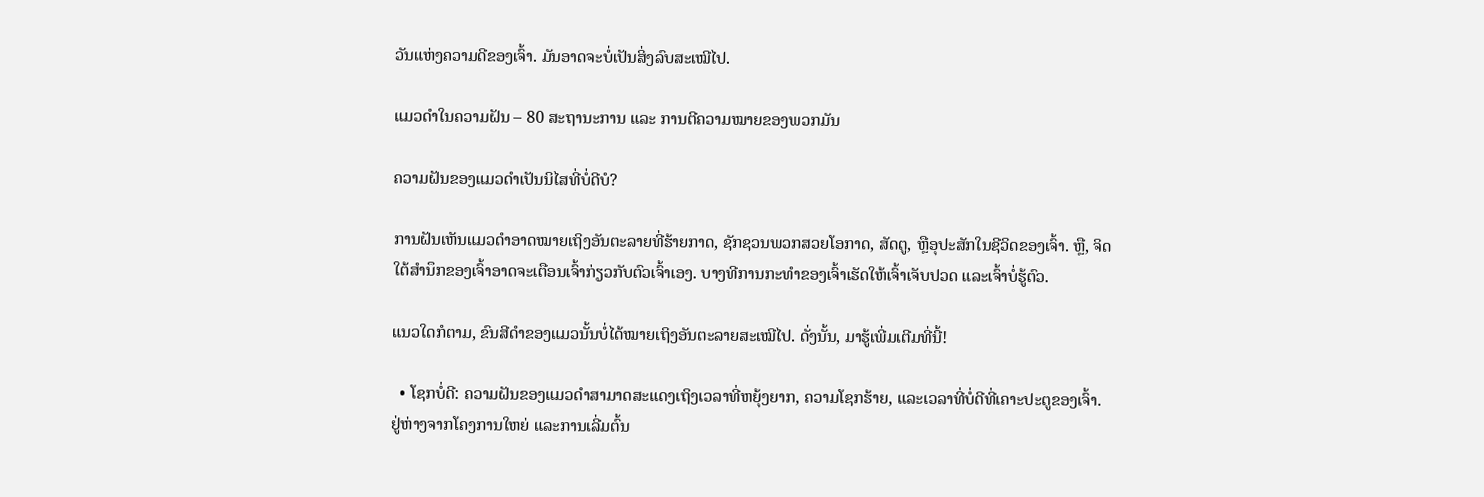ວັນແຫ່ງຄວາມດີຂອງເຈົ້າ. ມັນອາດຈະບໍ່ເປັນສິ່ງລົບສະເໝີໄປ.

ແມວດຳໃນຄວາມຝັນ – 80 ສະຖານະການ ແລະ ການຕີຄວາມໝາຍຂອງພວກມັນ

ຄວາມຝັນຂອງແມວດຳເປັນນິໄສທີ່ບໍ່ດີບໍ?

ການຝັນເຫັນແມວດຳອາດໝາຍເຖິງອັນຕະລາຍທີ່ຮ້າຍກາດ, ຊັກຊວນພວກສວຍໂອກາດ, ສັດຕູ, ຫຼືອຸປະສັກໃນຊີວິດຂອງເຈົ້າ. ຫຼື, ຈິດໃຕ້ສຳນຶກຂອງເຈົ້າອາດຈະເຕືອນເຈົ້າກ່ຽວກັບຕົວເຈົ້າເອງ. ບາງທີການກະທຳຂອງເຈົ້າເຮັດໃຫ້ເຈົ້າເຈັບປວດ ແລະເຈົ້າບໍ່ຮູ້ຕົວ.

ແນວໃດກໍຕາມ, ຂົນສີດຳຂອງແມວນັ້ນບໍ່ໄດ້ໝາຍເຖິງອັນຕະລາຍສະເໝີໄປ. ດັ່ງນັ້ນ, ມາຮູ້ເພີ່ມເຕີມທີ່ນີ້!

  • ໂຊກບໍ່ດີ: ຄວາມຝັນຂອງແມວດໍາສາມາດສະແດງເຖິງເວລາທີ່ຫຍຸ້ງຍາກ, ຄວາມໂຊກຮ້າຍ, ແລະເວລາທີ່ບໍ່ດີທີ່ເຄາະປະຕູຂອງເຈົ້າ. ຢູ່ຫ່າງຈາກໂຄງການໃຫຍ່ ແລະການເລີ່ມຕົ້ນ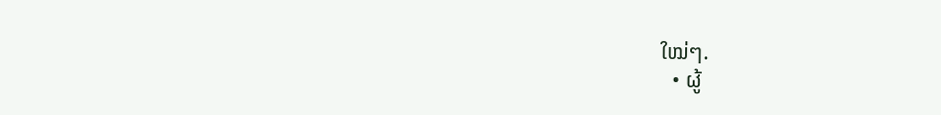ໃໝ່ໆ.
  • ຜູ້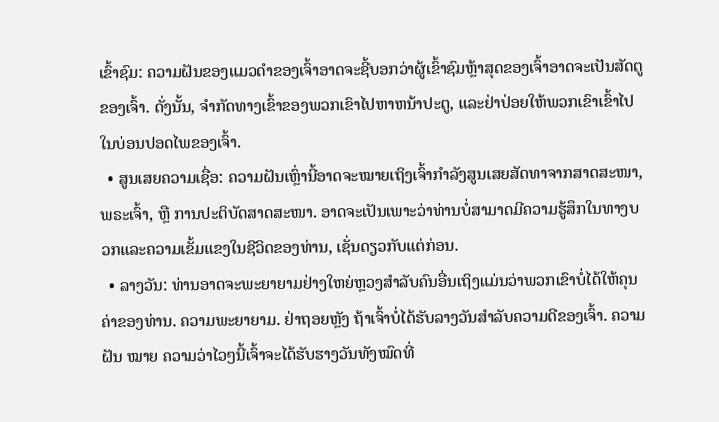ເຂົ້າຊົມ: ຄວາມຝັນຂອງແມວດຳຂອງເຈົ້າອາດຈະຊີ້ບອກວ່າຜູ້ເຂົ້າຊົມຫຼ້າສຸດຂອງເຈົ້າອາດຈະເປັນສັດຕູຂອງເຈົ້າ. ດັ່ງນັ້ນ, ຈໍາກັດທາງເຂົ້າຂອງພວກເຂົາໄປຫາຫນ້າປະຕູ, ແລະຢ່າປ່ອຍໃຫ້ພວກເຂົາເຂົ້າໄປໃນບ່ອນປອດໄພຂອງເຈົ້າ.
  • ສູນເສຍຄວາມເຊື່ອ: ຄວາມຝັນເຫຼົ່ານີ້ອາດຈະໝາຍເຖິງເຈົ້າກຳລັງສູນເສຍສັດທາຈາກສາດສະໜາ, ພຣະເຈົ້າ, ຫຼື ການປະຕິບັດສາດສະໜາ. ອາດຈະເປັນເພາະວ່າທ່ານບໍ່ສາມາດມີຄວາມຮູ້ສຶກໃນທາງບວກແລະຄວາມເຂັ້ມແຂງໃນຊີວິດຂອງທ່ານ, ເຊັ່ນດຽວກັບແຕ່ກ່ອນ.
  • ລາງວັນ: ທ່ານອາດຈະພະຍາຍາມຢ່າງໃຫຍ່ຫຼວງສໍາລັບຄົນອື່ນເຖິງແມ່ນວ່າພວກເຂົາບໍ່ໄດ້ໃຫ້ຄຸນຄ່າຂອງທ່ານ. ຄວາມພະຍາຍາມ. ຢ່າຖອຍຫຼັງ ຖ້າເຈົ້າບໍ່ໄດ້ຮັບລາງວັນສຳລັບຄວາມດີຂອງເຈົ້າ. ຄວາມຝັນ ໝາຍ ຄວາມວ່າໄວໆນີ້ເຈົ້າຈະໄດ້ຮັບຮາງວັນທັງໝົດທີ່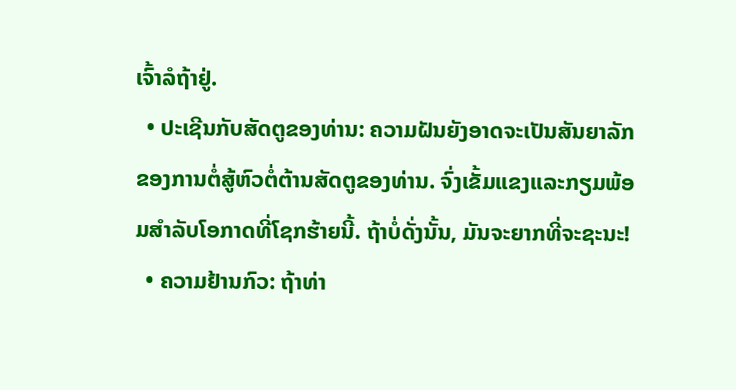ເຈົ້າລໍຖ້າຢູ່.
  • ປະເຊີນກັບສັດຕູຂອງທ່ານ: ຄວາມຝັນຍັງອາດຈະເປັນສັນຍາລັກຂອງການຕໍ່ສູ້ຫົວຕໍ່ຕ້ານສັດຕູຂອງທ່ານ. ຈົ່ງເຂັ້ມແຂງແລະກຽມພ້ອມສໍາລັບໂອກາດທີ່ໂຊກຮ້າຍນີ້. ຖ້າບໍ່ດັ່ງນັ້ນ, ມັນຈະຍາກທີ່ຈະຊະນະ!
  • ຄວາມຢ້ານກົວ: ຖ້າທ່າ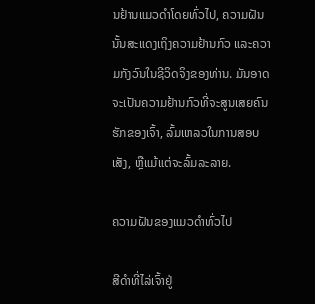ນຢ້ານແມວດຳໂດຍທົ່ວໄປ, ຄວາມຝັນນັ້ນສະແດງເຖິງຄວາມຢ້ານກົວ ແລະຄວາມກັງວົນໃນຊີວິດຈິງຂອງທ່ານ. ມັນອາດຈະເປັນຄວາມຢ້ານກົວທີ່ຈະສູນເສຍຄົນຮັກຂອງເຈົ້າ, ລົ້ມເຫລວໃນການສອບເສັງ, ຫຼືແມ້ແຕ່ຈະລົ້ມລະລາຍ.

ຄວາມຝັນຂອງແມວດໍາທົ່ວໄປ

ສີດໍາທີ່ໄລ່ເຈົ້າຢູ່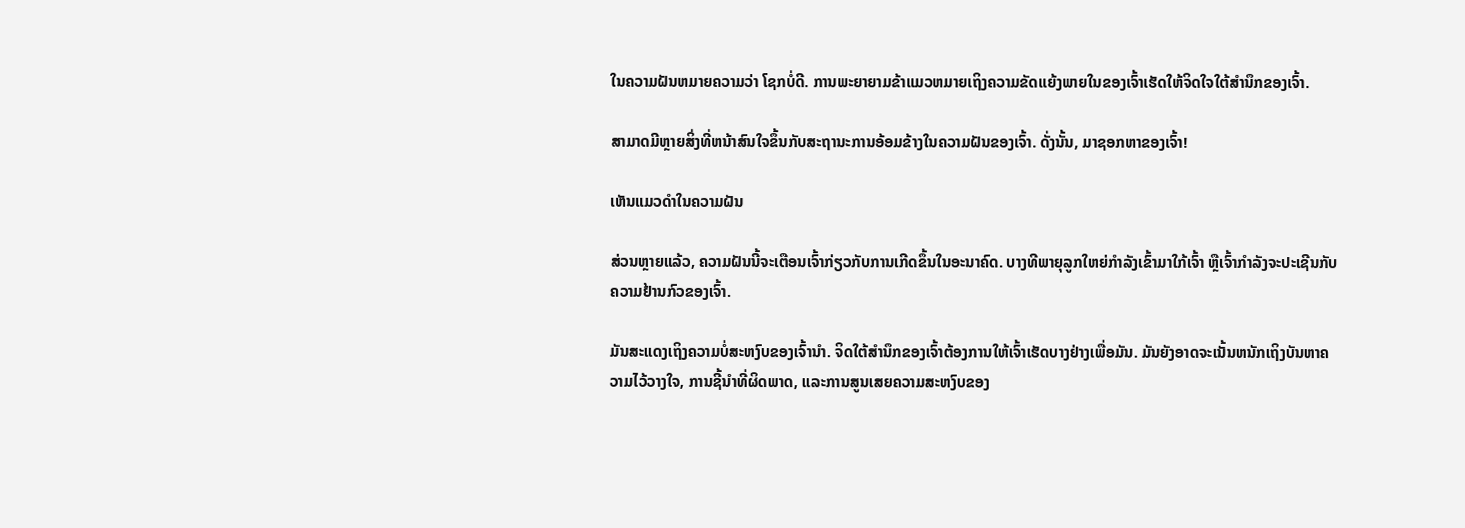ໃນຄວາມຝັນຫມາຍຄວາມວ່າ ໂຊກບໍ່ດີ. ການພະຍາຍາມຂ້າແມວຫມາຍເຖິງຄວາມຂັດແຍ້ງພາຍໃນຂອງເຈົ້າເຮັດໃຫ້ຈິດໃຈໃຕ້ສຳນຶກຂອງເຈົ້າ.

ສາມາດມີຫຼາຍສິ່ງທີ່ຫນ້າສົນໃຈຂຶ້ນກັບສະຖານະການອ້ອມຂ້າງໃນຄວາມຝັນຂອງເຈົ້າ. ດັ່ງນັ້ນ, ມາຊອກຫາຂອງເຈົ້າ!

ເຫັນແມວດຳໃນຄວາມຝັນ

ສ່ວນຫຼາຍແລ້ວ, ຄວາມຝັນນີ້ຈະເຕືອນເຈົ້າກ່ຽວກັບການເກີດຂຶ້ນໃນອະນາຄົດ. ບາງທີພາຍຸລູກໃຫຍ່ກຳລັງເຂົ້າມາໃກ້ເຈົ້າ ຫຼືເຈົ້າກຳລັງຈະປະເຊີນກັບຄວາມຢ້ານກົວຂອງເຈົ້າ.

ມັນສະແດງເຖິງຄວາມບໍ່ສະຫງົບຂອງເຈົ້ານຳ. ຈິດໃຕ້ສຳນຶກຂອງເຈົ້າຕ້ອງການໃຫ້ເຈົ້າເຮັດບາງຢ່າງເພື່ອມັນ. ມັນຍັງອາດຈະເນັ້ນຫນັກເຖິງບັນຫາຄວາມໄວ້ວາງໃຈ, ການຊີ້ນໍາທີ່ຜິດພາດ, ແລະການສູນເສຍຄວາມສະຫງົບຂອງ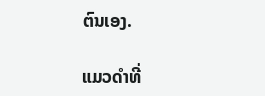ຕົນເອງ.

ແມວດໍາທີ່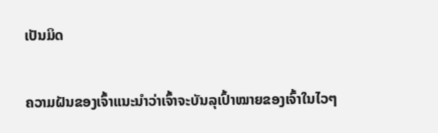ເປັນມິດ

ຄວາມຝັນຂອງເຈົ້າແນະນໍາວ່າເຈົ້າຈະບັນລຸເປົ້າໝາຍຂອງເຈົ້າໃນໄວໆ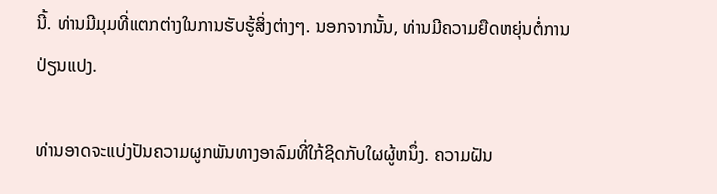ນີ້. ທ່ານມີມຸມທີ່ແຕກຕ່າງໃນການຮັບຮູ້ສິ່ງຕ່າງໆ. ນອກຈາກນັ້ນ, ທ່ານມີຄວາມຍືດຫຍຸ່ນຕໍ່ການປ່ຽນແປງ.

ທ່ານອາດຈະແບ່ງປັນຄວາມຜູກພັນທາງອາລົມທີ່ໃກ້ຊິດກັບໃຜຜູ້ຫນຶ່ງ. ຄວາມຝັນ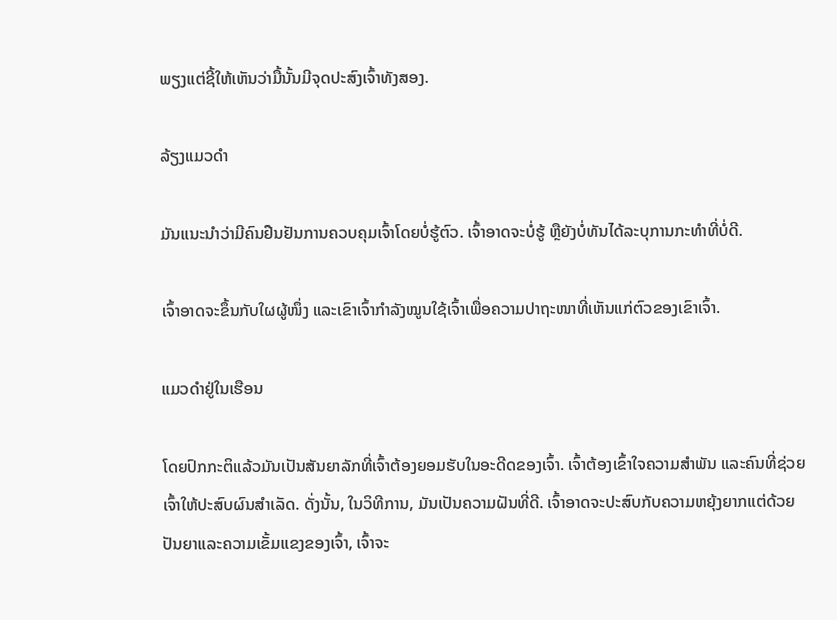ພຽງແຕ່ຊີ້ໃຫ້ເຫັນວ່າມື້ນັ້ນມີຈຸດປະສົງເຈົ້າທັງສອງ.

ລ້ຽງແມວດຳ

ມັນແນະນຳວ່າມີຄົນຢືນຢັນການຄວບຄຸມເຈົ້າໂດຍບໍ່ຮູ້ຕົວ. ເຈົ້າອາດຈະບໍ່ຮູ້ ຫຼືຍັງບໍ່ທັນໄດ້ລະບຸການກະທຳທີ່ບໍ່ດີ.

ເຈົ້າອາດຈະຂຶ້ນກັບໃຜຜູ້ໜຶ່ງ ແລະເຂົາເຈົ້າກຳລັງໝູນໃຊ້ເຈົ້າເພື່ອຄວາມປາຖະໜາທີ່ເຫັນແກ່ຕົວຂອງເຂົາເຈົ້າ.

ແມວດຳຢູ່ໃນເຮືອນ

ໂດຍປົກກະຕິແລ້ວມັນເປັນສັນຍາລັກທີ່ເຈົ້າຕ້ອງຍອມຮັບໃນອະດີດຂອງເຈົ້າ. ເຈົ້າຕ້ອງເຂົ້າໃຈຄວາມສຳພັນ ແລະຄົນທີ່ຊ່ວຍເຈົ້າໃຫ້ປະສົບຜົນສຳເລັດ. ດັ່ງນັ້ນ, ໃນວິທີການ, ມັນເປັນຄວາມຝັນທີ່ດີ. ເຈົ້າອາດຈະປະສົບກັບຄວາມຫຍຸ້ງຍາກແຕ່ດ້ວຍປັນຍາແລະຄວາມເຂັ້ມແຂງຂອງເຈົ້າ, ເຈົ້າຈະ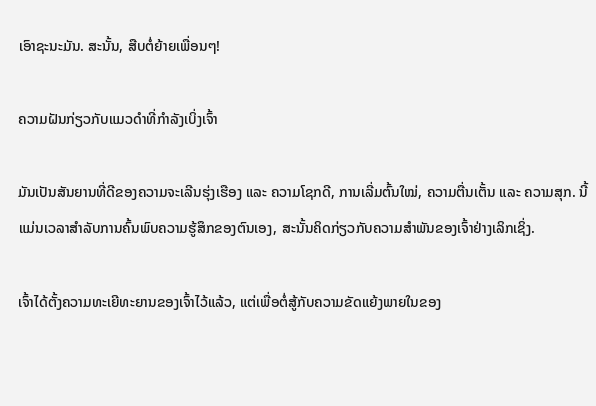ເອົາຊະນະມັນ. ສະນັ້ນ, ສືບຕໍ່ຍ້າຍເພື່ອນໆ!

ຄວາມຝັນກ່ຽວກັບແມວດຳທີ່ກຳລັງເບິ່ງເຈົ້າ

ມັນເປັນສັນຍານທີ່ດີຂອງຄວາມຈະເລີນຮຸ່ງເຮືອງ ແລະ ຄວາມໂຊກດີ, ການເລີ່ມຕົ້ນໃໝ່, ຄວາມຕື່ນເຕັ້ນ ແລະ ຄວາມສຸກ. ນີ້ແມ່ນເວລາສໍາລັບການຄົ້ນພົບຄວາມຮູ້ສຶກຂອງຕົນເອງ, ສະນັ້ນຄິດກ່ຽວກັບຄວາມສໍາພັນຂອງເຈົ້າຢ່າງເລິກເຊິ່ງ.

ເຈົ້າໄດ້ຕັ້ງຄວາມທະເຍີທະຍານຂອງເຈົ້າໄວ້ແລ້ວ, ແຕ່ເພື່ອຕໍ່ສູ້ກັບຄວາມຂັດແຍ້ງພາຍໃນຂອງ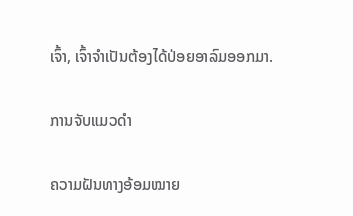ເຈົ້າ, ເຈົ້າຈໍາເປັນຕ້ອງໄດ້ປ່ອຍອາລົມອອກມາ.

ການຈັບແມວດຳ

ຄວາມຝັນທາງອ້ອມໝາຍ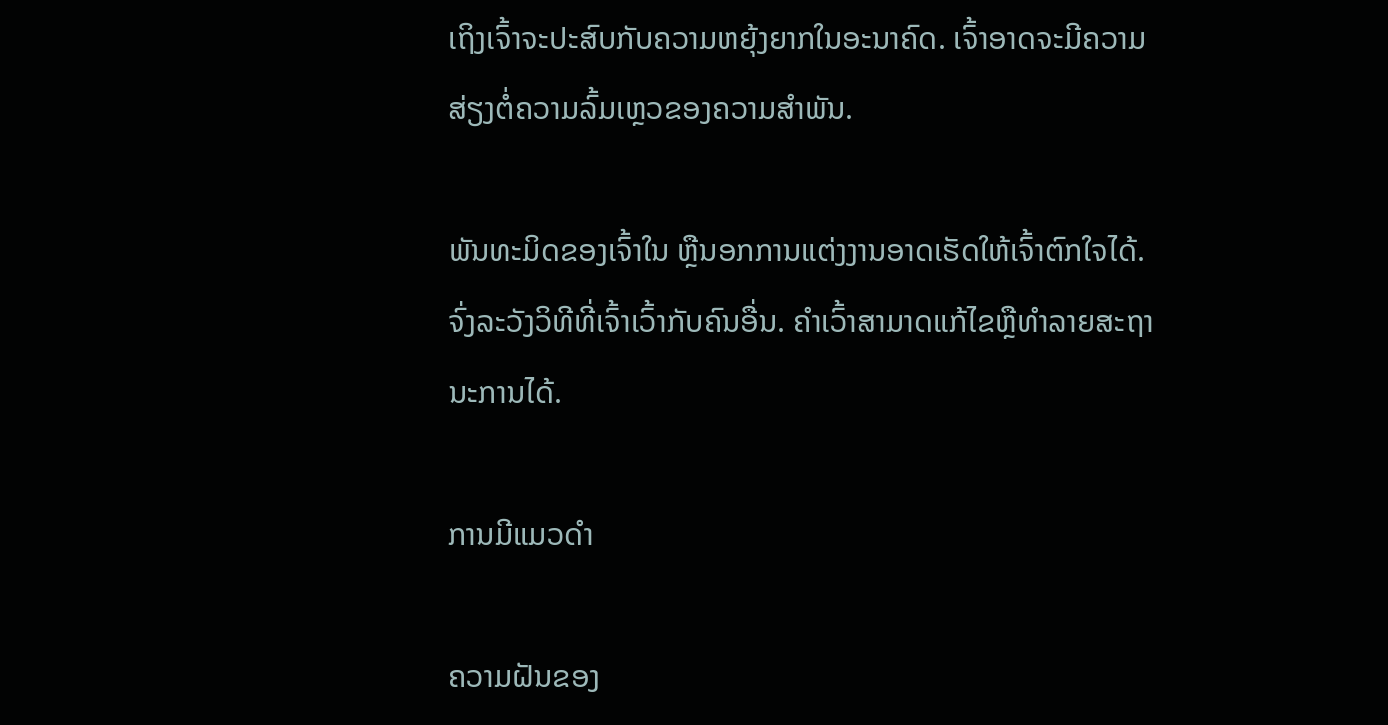ເຖິງເຈົ້າຈະປະສົບກັບຄວາມຫຍຸ້ງຍາກໃນອະນາຄົດ. ເຈົ້າອາດຈະມີຄວາມສ່ຽງຕໍ່ຄວາມລົ້ມເຫຼວຂອງຄວາມສຳພັນ.

ພັນທະມິດຂອງເຈົ້າໃນ ຫຼືນອກການແຕ່ງງານອາດເຮັດໃຫ້ເຈົ້າຕົກໃຈໄດ້. ຈົ່ງລະວັງວິທີທີ່ເຈົ້າເວົ້າກັບຄົນອື່ນ. ຄໍາເວົ້າສາມາດແກ້ໄຂຫຼືທໍາລາຍສະຖານະການໄດ້.

ການມີແມວດໍາ

ຄວາມຝັນຂອງ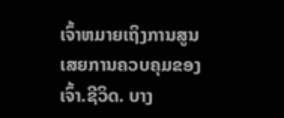ເຈົ້າຫມາຍເຖິງການສູນເສຍການຄວບຄຸມຂອງເຈົ້າ.ຊີວິດ. ບາງ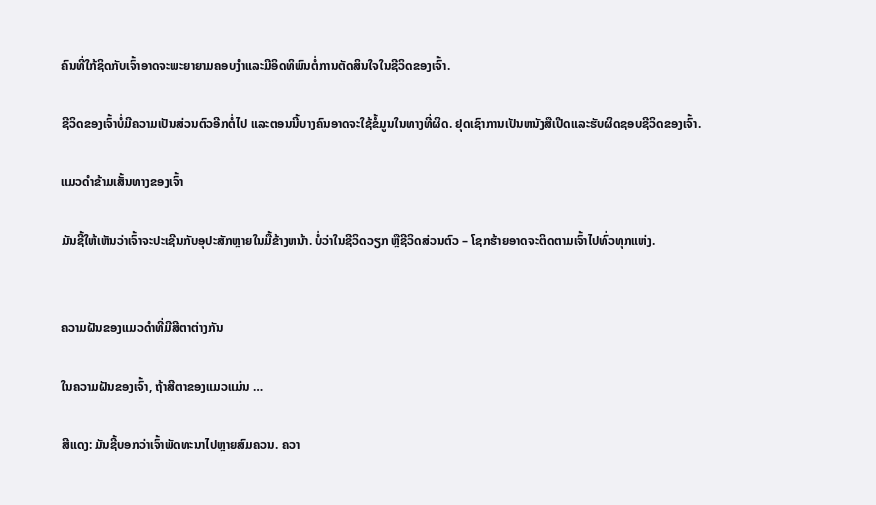ຄົນທີ່ໃກ້ຊິດກັບເຈົ້າອາດຈະພະຍາຍາມຄອບງໍາແລະມີອິດທິພົນຕໍ່ການຕັດສິນໃຈໃນຊີວິດຂອງເຈົ້າ.

ຊີວິດຂອງເຈົ້າບໍ່ມີຄວາມເປັນສ່ວນຕົວອີກຕໍ່ໄປ ແລະຕອນນີ້ບາງຄົນອາດຈະໃຊ້ຂໍ້ມູນໃນທາງທີ່ຜິດ. ຢຸດເຊົາການເປັນຫນັງສືເປີດແລະຮັບຜິດຊອບຊີວິດຂອງເຈົ້າ.

ແມວດໍາຂ້າມເສັ້ນທາງຂອງເຈົ້າ

ມັນຊີ້ໃຫ້ເຫັນວ່າເຈົ້າຈະປະເຊີນກັບອຸປະສັກຫຼາຍໃນມື້ຂ້າງຫນ້າ. ບໍ່ວ່າໃນຊີວິດວຽກ ຫຼືຊີວິດສ່ວນຕົວ – ໂຊກຮ້າຍອາດຈະຕິດຕາມເຈົ້າໄປທົ່ວທຸກແຫ່ງ.


ຄວາມຝັນຂອງແມວດຳທີ່ມີສີຕາຕ່າງກັນ

ໃນຄວາມຝັນຂອງເຈົ້າ, ຖ້າສີຕາຂອງແມວແມ່ນ …

ສີແດງ: ມັນຊີ້ບອກວ່າເຈົ້າພັດທະນາໄປຫຼາຍສົມຄວນ. ຄວາ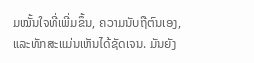ມໝັ້ນໃຈທີ່ເພີ່ມຂຶ້ນ, ຄວາມນັບຖືຕົນເອງ, ແລະທັກສະແມ່ນເຫັນໄດ້ຊັດເຈນ. ມັນຍັງ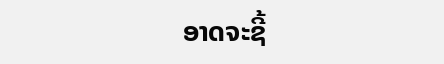ອາດຈະຊີ້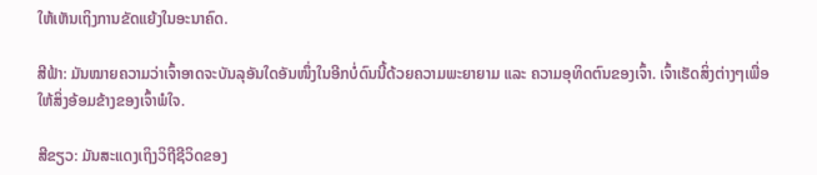ໃຫ້ເຫັນເຖິງການຂັດແຍ້ງໃນອະນາຄົດ.

ສີຟ້າ: ມັນໝາຍຄວາມວ່າເຈົ້າອາດຈະບັນລຸອັນໃດອັນໜຶ່ງໃນອີກບໍ່ດົນນີ້ດ້ວຍຄວາມພະຍາຍາມ ແລະ ຄວາມອຸທິດຕົນຂອງເຈົ້າ. ເຈົ້າເຮັດສິ່ງຕ່າງໆເພື່ອໃຫ້ສິ່ງອ້ອມຂ້າງຂອງເຈົ້າພໍໃຈ.

ສີຂຽວ: ມັນສະແດງເຖິງວິຖີຊີວິດຂອງ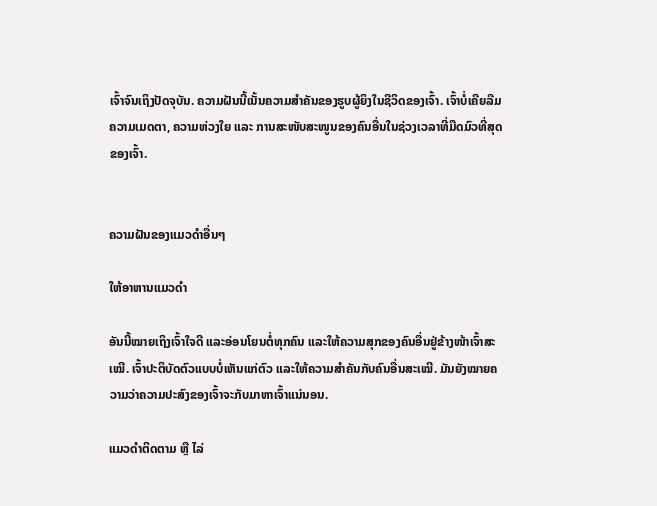ເຈົ້າຈົນເຖິງປັດຈຸບັນ. ຄວາມຝັນນີ້ເນັ້ນຄວາມສຳຄັນຂອງຮູບຜູ້ຍິງໃນຊີວິດຂອງເຈົ້າ. ເຈົ້າບໍ່ເຄີຍລືມຄວາມເມດຕາ, ຄວາມຫ່ວງໃຍ ແລະ ການສະໜັບສະໜູນຂອງຄົນອື່ນໃນຊ່ວງເວລາທີ່ມືດມົວທີ່ສຸດຂອງເຈົ້າ.


ຄວາມຝັນຂອງແມວດຳອື່ນໆ

ໃຫ້ອາຫານແມວດຳ

ອັນນີ້ໝາຍເຖິງເຈົ້າໃຈດີ ແລະອ່ອນໂຍນຕໍ່ທຸກຄົນ ແລະໃຫ້ຄວາມສຸກຂອງຄົນອື່ນຢູ່ຂ້າງໜ້າເຈົ້າສະເໝີ. ເຈົ້າປະຕິບັດຕົວແບບບໍ່ເຫັນແກ່ຕົວ ແລະໃຫ້ຄວາມສຳຄັນກັບຄົນອື່ນສະເໝີ. ມັນຍັງໝາຍຄວາມວ່າຄວາມປະສົງຂອງເຈົ້າຈະກັບມາຫາເຈົ້າແນ່ນອນ.

ແມວດຳຕິດຕາມ ຫຼື ໄລ່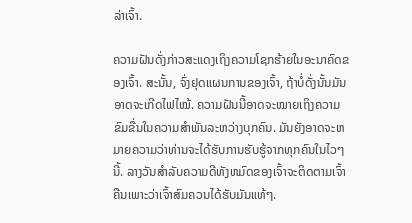ລ່າເຈົ້າ.

ຄວາມຝັນດັ່ງກ່າວສະແດງເຖິງຄວາມໂຊກຮ້າຍໃນອະນາຄົດຂອງເຈົ້າ. ສະນັ້ນ, ຈົ່ງຢຸດແຜນການຂອງເຈົ້າ, ຖ້າບໍ່ດັ່ງນັ້ນມັນອາດຈະເກີດໄຟໄໝ້. ຄວາມຝັນນີ້ອາດຈະໝາຍເຖິງຄວາມຂົມຂື່ນໃນຄວາມສຳພັນລະຫວ່າງບຸກຄົນ. ມັນຍັງອາດຈະຫມາຍຄວາມວ່າທ່ານຈະໄດ້ຮັບການຮັບຮູ້ຈາກທຸກຄົນໃນໄວໆນີ້. ລາງວັນສໍາລັບຄວາມດີທັງຫມົດຂອງເຈົ້າຈະຕິດຕາມເຈົ້າຄືນເພາະວ່າເຈົ້າສົມຄວນໄດ້ຮັບມັນແທ້ໆ.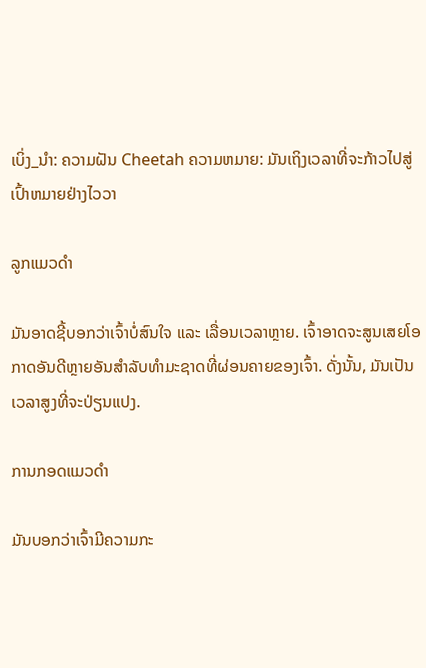ເບິ່ງ_ນຳ: ຄວາມຝັນ Cheetah ຄວາມຫມາຍ: ມັນເຖິງເວລາທີ່ຈະກ້າວໄປສູ່ເປົ້າຫມາຍຢ່າງໄວວາ

ລູກແມວດຳ

ມັນອາດຊີ້ບອກວ່າເຈົ້າບໍ່ສົນໃຈ ແລະ ເລື່ອນເວລາຫຼາຍ. ເຈົ້າອາດຈະສູນເສຍໂອກາດອັນດີຫຼາຍອັນສຳລັບທຳມະຊາດທີ່ຜ່ອນຄາຍຂອງເຈົ້າ. ດັ່ງນັ້ນ, ມັນເປັນເວລາສູງທີ່ຈະປ່ຽນແປງ.

ການກອດແມວດຳ

ມັນບອກວ່າເຈົ້າມີຄວາມກະ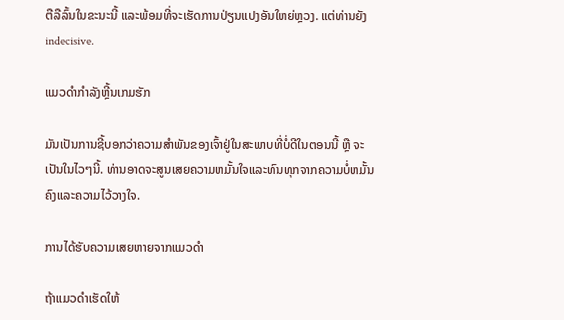ຕືລືລົ້ນໃນຂະນະນີ້ ແລະພ້ອມທີ່ຈະເຮັດການປ່ຽນແປງອັນໃຫຍ່ຫຼວງ. ແຕ່ທ່ານຍັງ indecisive.

ແມວດຳກຳລັງຫຼີ້ນເກມຮັກ

ມັນເປັນການຊີ້ບອກວ່າຄວາມສຳພັນຂອງເຈົ້າຢູ່ໃນສະພາບທີ່ບໍ່ດີໃນຕອນນີ້ ຫຼື ຈະເປັນໃນໄວໆນີ້. ທ່ານອາດຈະສູນເສຍຄວາມຫມັ້ນໃຈແລະທົນທຸກຈາກຄວາມບໍ່ຫມັ້ນຄົງແລະຄວາມໄວ້ວາງໃຈ.

ການໄດ້ຮັບຄວາມເສຍຫາຍຈາກແມວດຳ

ຖ້າແມວດຳເຮັດໃຫ້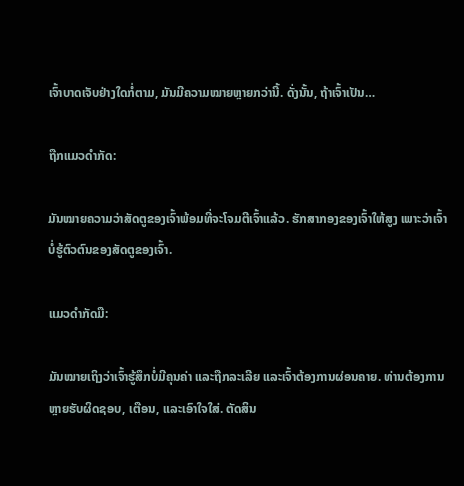ເຈົ້າບາດເຈັບຢ່າງໃດກໍ່ຕາມ, ມັນມີຄວາມໝາຍຫຼາຍກວ່ານີ້. ດັ່ງນັ້ນ, ຖ້າເຈົ້າເປັນ…

ຖືກແມວດຳກັດ:

ມັນໝາຍຄວາມວ່າສັດຕູຂອງເຈົ້າພ້ອມທີ່ຈະໂຈມຕີເຈົ້າແລ້ວ. ຮັກສາກອງຂອງເຈົ້າໃຫ້ສູງ ເພາະວ່າເຈົ້າບໍ່ຮູ້ຕົວຕົນຂອງສັດຕູຂອງເຈົ້າ.

ແມວດຳກັດມື:

ມັນໝາຍເຖິງວ່າເຈົ້າຮູ້ສຶກບໍ່ມີຄຸນຄ່າ ແລະຖືກລະເລີຍ ແລະເຈົ້າຕ້ອງການຜ່ອນຄາຍ. ທ່ານຕ້ອງການຫຼາຍຮັບຜິດຊອບ, ເຕືອນ, ແລະເອົາໃຈໃສ່. ຕັດສິນ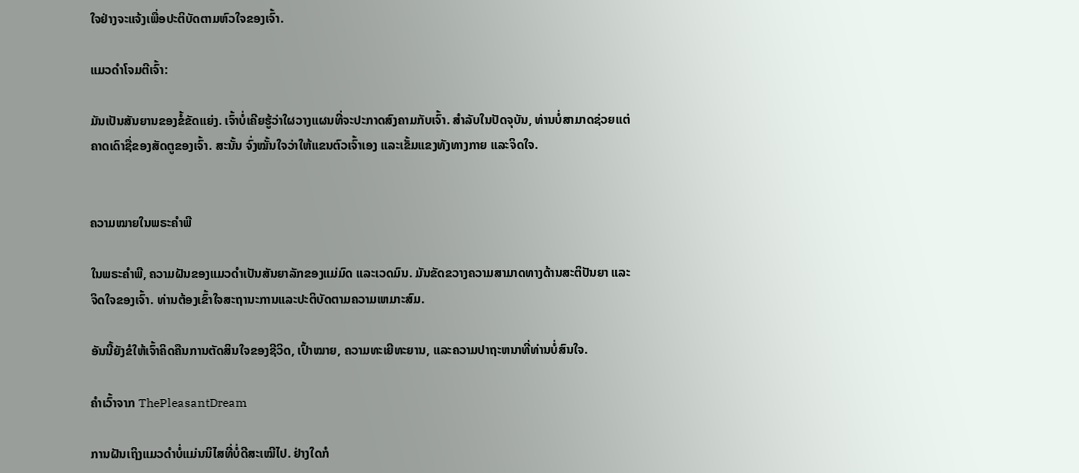ໃຈຢ່າງຈະແຈ້ງເພື່ອປະຕິບັດຕາມຫົວໃຈຂອງເຈົ້າ.

ແມວດຳໂຈມຕີເຈົ້າ:

ມັນເປັນສັນຍານຂອງຂໍ້ຂັດແຍ່ງ. ເຈົ້າບໍ່ເຄີຍຮູ້ວ່າໃຜວາງແຜນທີ່ຈະປະກາດສົງຄາມກັບເຈົ້າ. ສໍາລັບໃນປັດຈຸບັນ, ທ່ານບໍ່ສາມາດຊ່ວຍແຕ່ຄາດເດົາຊື່ຂອງສັດຕູຂອງເຈົ້າ. ສະນັ້ນ ຈົ່ງໝັ້ນໃຈວ່າໃຫ້ແຂນຕົວເຈົ້າເອງ ແລະເຂັ້ມແຂງທັງທາງກາຍ ແລະຈິດໃຈ.


ຄວາມໝາຍໃນພຣະຄຳພີ

ໃນພຣະຄຳພີ, ຄວາມຝັນຂອງແມວດຳເປັນສັນຍາລັກຂອງແມ່ມົດ ແລະເວດມົນ. ມັນຂັດຂວາງຄວາມສາມາດທາງດ້ານສະຕິປັນຍາ ແລະຈິດໃຈຂອງເຈົ້າ. ທ່ານຕ້ອງເຂົ້າໃຈສະຖານະການແລະປະຕິບັດຕາມຄວາມເຫມາະສົມ.

ອັນນີ້ຍັງຂໍໃຫ້ເຈົ້າຄິດຄືນການຕັດສິນໃຈຂອງຊີວິດ, ເປົ້າໝາຍ, ຄວາມທະເຍີທະຍານ, ແລະຄວາມປາຖະຫນາທີ່ທ່ານບໍ່ສົນໃຈ.

ຄຳເວົ້າຈາກ ThePleasantDream

ການຝັນເຖິງແມວດຳບໍ່ແມ່ນນິໄສທີ່ບໍ່ດີສະເໝີໄປ. ຢ່າງໃດກໍ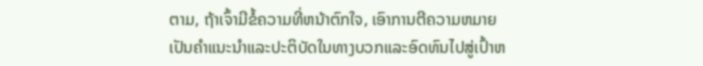ຕາມ, ຖ້າເຈົ້າມີຂໍ້ຄວາມທີ່ຫນ້າຕົກໃຈ, ເອົາການຕີຄວາມຫມາຍເປັນຄໍາແນະນໍາແລະປະຕິບັດໃນທາງບວກແລະອົດທົນໄປສູ່ເປົ້າຫ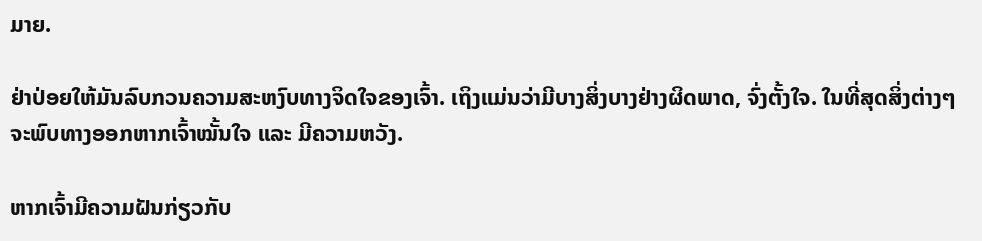ມາຍ.

ຢ່າປ່ອຍໃຫ້ມັນລົບກວນຄວາມສະຫງົບທາງຈິດໃຈຂອງເຈົ້າ. ເຖິງແມ່ນວ່າມີບາງສິ່ງບາງຢ່າງຜິດພາດ, ຈົ່ງຕັ້ງໃຈ. ໃນທີ່ສຸດສິ່ງຕ່າງໆຈະພົບທາງອອກຫາກເຈົ້າໝັ້ນໃຈ ແລະ ມີຄວາມຫວັງ.

ຫາກເຈົ້າມີຄວາມຝັນກ່ຽວກັບ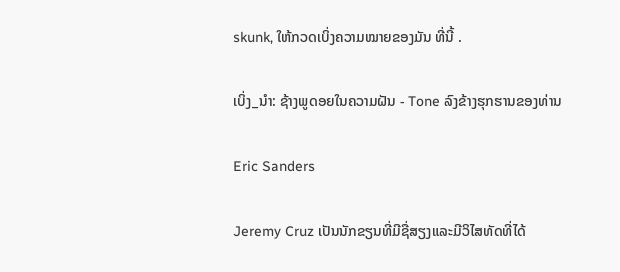skunk, ໃຫ້ກວດເບິ່ງຄວາມໝາຍຂອງມັນ ທີ່ນີ້ .

ເບິ່ງ_ນຳ: ຊ້າງພູດອຍໃນຄວາມຝັນ - Tone ລົງຂ້າງຮຸກຮານຂອງທ່ານ

Eric Sanders

Jeremy Cruz ເປັນນັກຂຽນທີ່ມີຊື່ສຽງແລະມີວິໄສທັດທີ່ໄດ້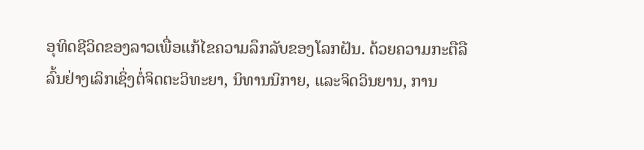ອຸທິດຊີວິດຂອງລາວເພື່ອແກ້ໄຂຄວາມລຶກລັບຂອງໂລກຝັນ. ດ້ວຍຄວາມກະຕືລືລົ້ນຢ່າງເລິກເຊິ່ງຕໍ່ຈິດຕະວິທະຍາ, ນິທານນິກາຍ, ແລະຈິດວິນຍານ, ການ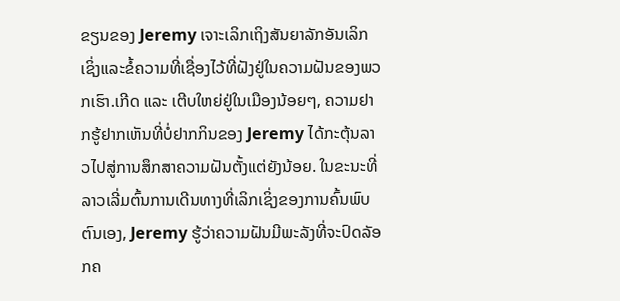ຂຽນຂອງ Jeremy ເຈາະເລິກເຖິງສັນຍາລັກອັນເລິກເຊິ່ງແລະຂໍ້ຄວາມທີ່ເຊື່ອງໄວ້ທີ່ຝັງຢູ່ໃນຄວາມຝັນຂອງພວກເຮົາ.ເກີດ ແລະ ເຕີບໃຫຍ່ຢູ່ໃນເມືອງນ້ອຍໆ, ຄວາມຢາກຮູ້ຢາກເຫັນທີ່ບໍ່ຢາກກິນຂອງ Jeremy ໄດ້ກະຕຸ້ນລາວໄປສູ່ການສຶກສາຄວາມຝັນຕັ້ງແຕ່ຍັງນ້ອຍ. ໃນຂະນະທີ່ລາວເລີ່ມຕົ້ນການເດີນທາງທີ່ເລິກເຊິ່ງຂອງການຄົ້ນພົບຕົນເອງ, Jeremy ຮູ້ວ່າຄວາມຝັນມີພະລັງທີ່ຈະປົດລັອກຄ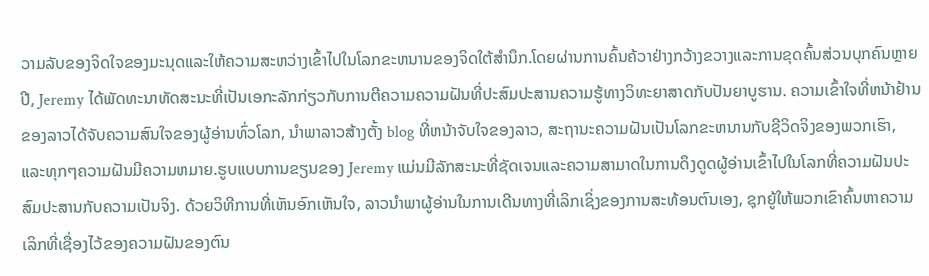ວາມລັບຂອງຈິດໃຈຂອງມະນຸດແລະໃຫ້ຄວາມສະຫວ່າງເຂົ້າໄປໃນໂລກຂະຫນານຂອງຈິດໃຕ້ສໍານຶກ.ໂດຍຜ່ານການຄົ້ນຄ້ວາຢ່າງກວ້າງຂວາງແລະການຂຸດຄົ້ນສ່ວນບຸກຄົນຫຼາຍປີ, Jeremy ໄດ້ພັດທະນາທັດສະນະທີ່ເປັນເອກະລັກກ່ຽວກັບການຕີຄວາມຄວາມຝັນທີ່ປະສົມປະສານຄວາມຮູ້ທາງວິທະຍາສາດກັບປັນຍາບູຮານ. ຄວາມເຂົ້າໃຈທີ່ຫນ້າຢ້ານຂອງລາວໄດ້ຈັບຄວາມສົນໃຈຂອງຜູ້ອ່ານທົ່ວໂລກ, ນໍາພາລາວສ້າງຕັ້ງ blog ທີ່ຫນ້າຈັບໃຈຂອງລາວ, ສະຖານະຄວາມຝັນເປັນໂລກຂະຫນານກັບຊີວິດຈິງຂອງພວກເຮົາ, ແລະທຸກໆຄວາມຝັນມີຄວາມຫມາຍ.ຮູບແບບການຂຽນຂອງ Jeremy ແມ່ນມີລັກສະນະທີ່ຊັດເຈນແລະຄວາມສາມາດໃນການດຶງດູດຜູ້ອ່ານເຂົ້າໄປໃນໂລກທີ່ຄວາມຝັນປະສົມປະສານກັບຄວາມເປັນຈິງ. ດ້ວຍວິທີການທີ່ເຫັນອົກເຫັນໃຈ, ລາວນໍາພາຜູ້ອ່ານໃນການເດີນທາງທີ່ເລິກເຊິ່ງຂອງການສະທ້ອນຕົນເອງ, ຊຸກຍູ້ໃຫ້ພວກເຂົາຄົ້ນຫາຄວາມເລິກທີ່ເຊື່ອງໄວ້ຂອງຄວາມຝັນຂອງຕົນ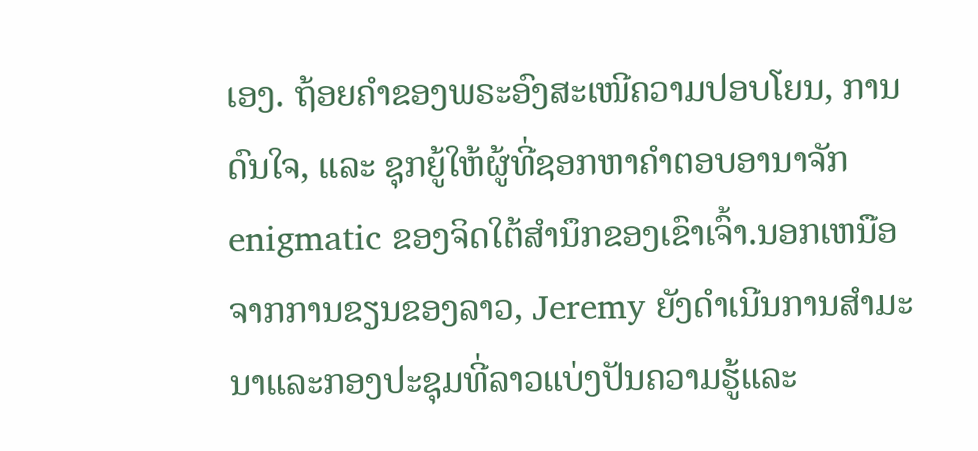ເອງ. ຖ້ອຍຄຳຂອງພຣະອົງສະເໜີຄວາມປອບໂຍນ, ການດົນໃຈ, ແລະ ຊຸກຍູ້ໃຫ້ຜູ້ທີ່ຊອກຫາຄຳຕອບອານາຈັກ enigmatic ຂອງຈິດໃຕ້ສໍານຶກຂອງເຂົາເຈົ້າ.ນອກເຫນືອຈາກການຂຽນຂອງລາວ, Jeremy ຍັງດໍາເນີນການສໍາມະນາແລະກອງປະຊຸມທີ່ລາວແບ່ງປັນຄວາມຮູ້ແລະ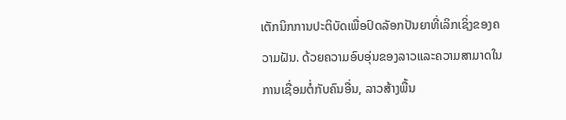ເຕັກນິກການປະຕິບັດເພື່ອປົດລັອກປັນຍາທີ່ເລິກເຊິ່ງຂອງຄວາມຝັນ. ດ້ວຍຄວາມອົບອຸ່ນຂອງລາວແລະຄວາມສາມາດໃນການເຊື່ອມຕໍ່ກັບຄົນອື່ນ, ລາວສ້າງພື້ນ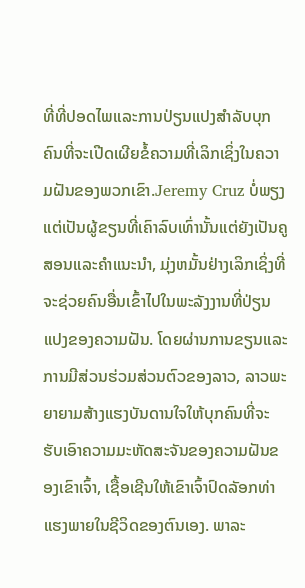ທີ່ທີ່ປອດໄພແລະການປ່ຽນແປງສໍາລັບບຸກຄົນທີ່ຈະເປີດເຜີຍຂໍ້ຄວາມທີ່ເລິກເຊິ່ງໃນຄວາມຝັນຂອງພວກເຂົາ.Jeremy Cruz ບໍ່ພຽງແຕ່ເປັນຜູ້ຂຽນທີ່ເຄົາລົບເທົ່ານັ້ນແຕ່ຍັງເປັນຄູສອນແລະຄໍາແນະນໍາ, ມຸ່ງຫມັ້ນຢ່າງເລິກເຊິ່ງທີ່ຈະຊ່ວຍຄົນອື່ນເຂົ້າໄປໃນພະລັງງານທີ່ປ່ຽນແປງຂອງຄວາມຝັນ. ໂດຍຜ່ານການຂຽນແລະການມີສ່ວນຮ່ວມສ່ວນຕົວຂອງລາວ, ລາວພະຍາຍາມສ້າງແຮງບັນດານໃຈໃຫ້ບຸກຄົນທີ່ຈະຮັບເອົາຄວາມມະຫັດສະຈັນຂອງຄວາມຝັນຂອງເຂົາເຈົ້າ, ເຊື້ອເຊີນໃຫ້ເຂົາເຈົ້າປົດລັອກທ່າແຮງພາຍໃນຊີວິດຂອງຕົນເອງ. ພາລະ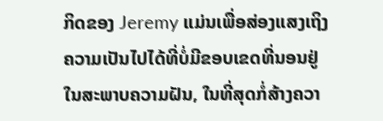ກິດຂອງ Jeremy ແມ່ນເພື່ອສ່ອງແສງເຖິງຄວາມເປັນໄປໄດ້ທີ່ບໍ່ມີຂອບເຂດທີ່ນອນຢູ່ໃນສະພາບຄວາມຝັນ, ໃນທີ່ສຸດກໍ່ສ້າງຄວາ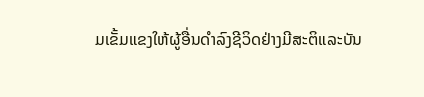ມເຂັ້ມແຂງໃຫ້ຜູ້ອື່ນດໍາລົງຊີວິດຢ່າງມີສະຕິແລະບັນ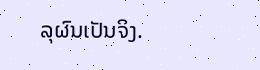ລຸຜົນເປັນຈິງ.